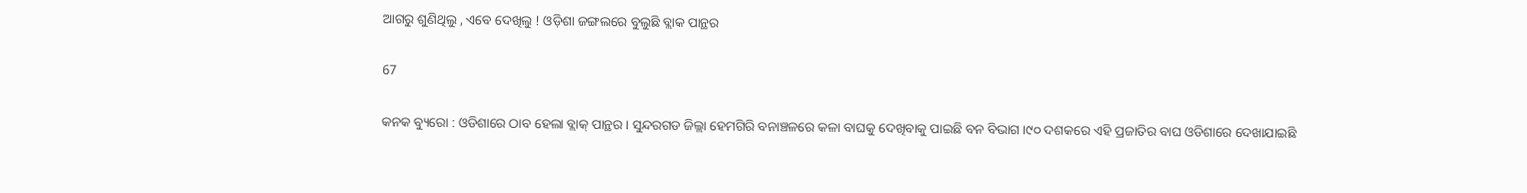ଆଗରୁ ଶୁଣିଥିଲୁ , ଏବେ ଦେଖିଲୁ ! ଓଡ଼ିଶା ଜଙ୍ଗଲରେ ବୁଲୁଛି ବ୍ଲାକ ପାନ୍ଥର

67

କନକ ବ୍ୟୁରୋ : ଓଡିଶାରେ ଠାବ ହେଲା ବ୍ଲାକ୍ ପାନ୍ଥର । ସୁନ୍ଦରଗଡ ଜିଲ୍ଲା ହେମଗିରି ବନାଞ୍ଚଳରେ କଳା ବାଘକୁ ଦେଖିବାକୁ ପାଇଛି ବନ ବିଭାଗ ।୯୦ ଦଶକରେ ଏହି ପ୍ରଜାତିର ବାଘ ଓଡିଶାରେ ଦେଖାଯାଇଛି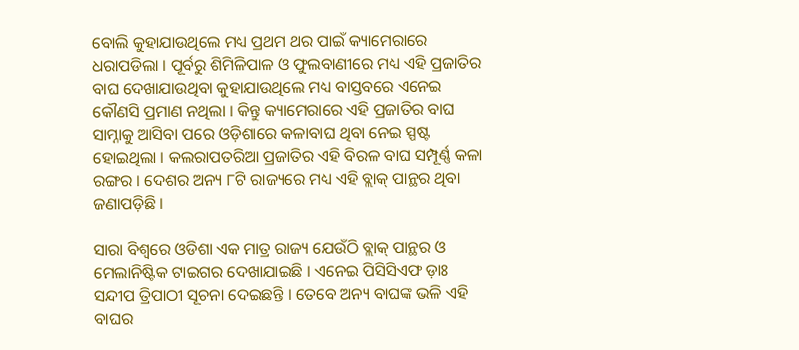ବୋଲି କୁହାଯାଉଥିଲେ ମଧ୍ୟ ପ୍ରଥମ ଥର ପାଇଁ କ୍ୟାମେରାରେ ଧରାପଡିଲା । ପୂର୍ବରୁ ଶିମିଳିପାଳ ଓ ଫୁଲବାଣୀରେ ମଧ୍ୟ ଏହି ପ୍ରଜାତିର ବାଘ ଦେଖାଯାଉଥିବା କୁହାଯାଉଥିଲେ ମଧ୍ୟ ବାସ୍ତବରେ ଏନେଇ କୌଣସି ପ୍ରମାଣ ନଥିଲା । କିନ୍ତୁ କ୍ୟାମେରାରେ ଏହି ପ୍ରଜାତିର ବାଘ ସାମ୍ନାକୁ ଆସିବା ପରେ ଓଡ଼ିଶାରେ କଳାବାଘ ଥିବା ନେଇ ସ୍ପଷ୍ଟ ହୋଇଥିଲା । କଲରାପତରିଆ ପ୍ରଜାତିର ଏହି ବିରଳ ବାଘ ସମ୍ପୂର୍ଣ୍ଣ କଳା ରଙ୍ଗର । ଦେଶର ଅନ୍ୟ ୮ଟି ରାଜ୍ୟରେ ମଧ୍ୟ ଏହି ବ୍ଲାକ୍ ପାନ୍ଥର ଥିବା ଜଣାପଡ଼ିଛି ।

ସାରା ବିଶ୍ୱରେ ଓଡିଶା ଏକ ମାତ୍ର ରାଜ୍ୟ ଯେଉଁଠି ବ୍ଲାକ୍ ପାନ୍ଥର ଓ ମେଲାନିଷ୍ଟିକ ଟାଇଗର ଦେଖାଯାଇଛି । ଏନେଇ ପିସିସିଏଫ ଡ଼ାଃ ସନ୍ଦୀପ ତ୍ରିପାଠୀ ସୂଚନା ଦେଇଛନ୍ତି । ତେବେ ଅନ୍ୟ ବାଘଙ୍କ ଭଳି ଏହି ବାଘର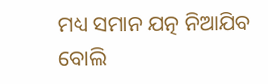ମଧ୍ୟ ସମାନ ଯତ୍ନ ନିଆଯିବ ବୋଲି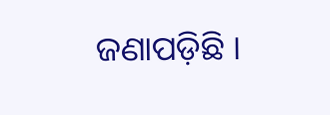ଜଣାପଡ଼ିଛି ।